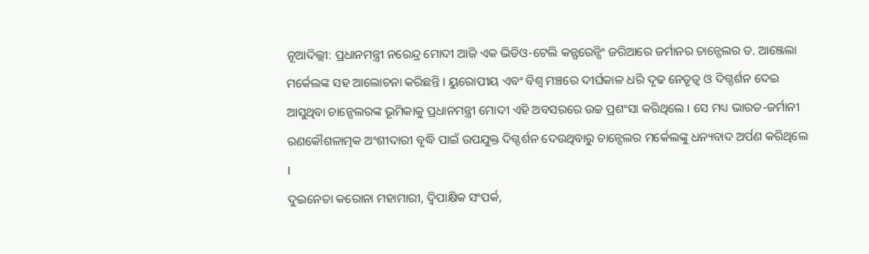ନୂଆଦିଲ୍ଲୀ: ପ୍ରଧାନମନ୍ତ୍ରୀ ନରେନ୍ଦ୍ର ମୋଦୀ ଆଜି ଏକ ଭିଡିଓ-ଟେଲି କନ୍ଫରେନ୍ସିଂ ଜରିଆରେ ଜର୍ମାନର ଚାନ୍ସେଲର ଡ. ଆଞ୍ଜେଲା ମର୍କେଲଙ୍କ ସହ ଆଲୋଚନା କରିଛନ୍ତି । ୟୁରୋପୀୟ ଏବଂ ବିଶ୍ୱ ମଞ୍ଚରେ ଦୀର୍ଘକାଳ ଧରି ଦୃଢ ନେତୃତ୍ୱ ଓ ଦିଗ୍ଦର୍ଶନ ଦେଇ ଆସୁଥିବା ଚାନ୍ସେଲରଙ୍କ ଭୂମିକାକୁ ପ୍ରଧାନମନ୍ତ୍ରୀ ମୋଦୀ ଏହି ଅବସରରେ ଉଚ୍ଚ ପ୍ରଶଂସା କରିଥିଲେ । ସେ ମଧ୍ୟ ଭାରତ-ଜର୍ମାନୀ ରଣକୌଶଳାତ୍ମକ ଅଂଶୀଦାରୀ ବୃଦ୍ଧି ପାଇଁ ଉପଯୁକ୍ତ ଦିଗ୍ଦର୍ଶନ ଦେଉଥିବାରୁ ଚାନ୍ସେଲର ମର୍କେଲଙ୍କୁ ଧନ୍ୟବାଦ ଅର୍ପଣ କରିଥିଲେ ।
ଦୁଇନେତା କରୋନା ମହାମାରୀ, ଦ୍ୱିପାକ୍ଷିକ ସଂପର୍କ,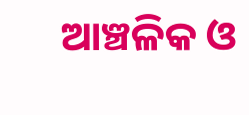ଆଞ୍ଚଳିକ ଓ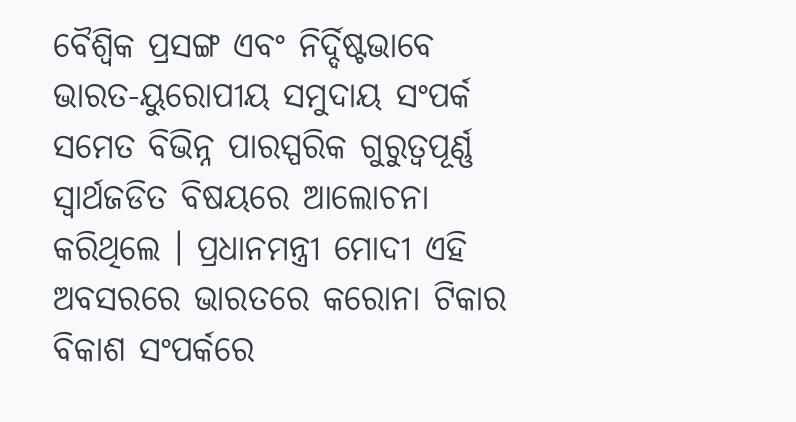ବୈଶ୍ୱିକ ପ୍ରସଙ୍ଗ ଏବଂ ନିର୍ଦ୍ଦିଷ୍ଟଭାବେ ଭାରତ-ୟୁରୋପୀୟ ସମୁଦାୟ ସଂପର୍କ ସମେତ ବିଭିନ୍ନ ପାରସ୍ପରିକ ଗୁରୁତ୍ୱପୂର୍ଣ୍ଣ ସ୍ୱାର୍ଥଜଡିତ ବିଷୟରେ ଆଲୋଚନା କରିଥିଲେ । ପ୍ରଧାନମନ୍ତ୍ରୀ ମୋଦୀ ଏହି ଅବସରରେ ଭାରତରେ କରୋନା ଟିକାର ବିକାଶ ସଂପର୍କରେ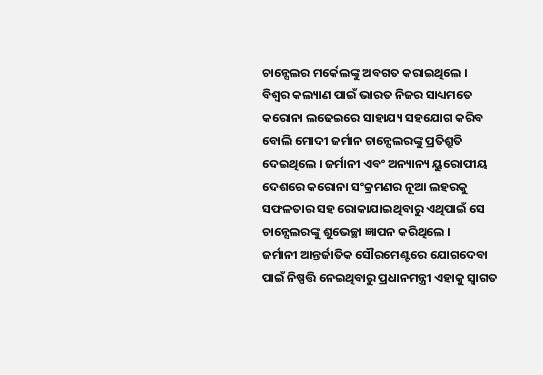ଚାନ୍ସେଲର ମର୍କେଲଙ୍କୁ ଅବଗତ କରାଇଥିଲେ । ବିଶ୍ୱର କଲ୍ୟାଣ ପାଇଁ ଭାରତ ନିଜର ସାଧ୍ୟମତେ କରୋନା ଲଢେଇରେ ସାହାଯ୍ୟ ସହଯୋଗ କରିବ ବୋଲି ମୋଦୀ ଜର୍ମାନ ଚାନ୍ସେଲରଙ୍କୁ ପ୍ରତିଶ୍ରୁତି ଦେଇଥିଲେ । ଜର୍ମାନୀ ଏବଂ ଅନ୍ୟାନ୍ୟ ୟୁରୋପୀୟ ଦେଶରେ କରୋନା ସଂକ୍ରମଣର ନୂଆ ଲହରକୁ ସଫଳତାର ସହ ରୋକାଯାଇଥିବାରୁ ଏଥିପାଇଁ ସେ ଚାନ୍ସେଲରଙ୍କୁ ଶୁଭେଚ୍ଛା ଜ୍ଞାପନ କରିଥିଲେ ।
ଜର୍ମାନୀ ଆନ୍ତର୍ଜାତିକ ସୌରମେଣ୍ଟରେ ଯୋଗଦେବା ପାଇଁ ନିଷ୍ପତ୍ତି ନେଇଥିବାରୁ ପ୍ରଧାନମନ୍ତ୍ରୀ ଏହାକୁ ସ୍ୱାଗତ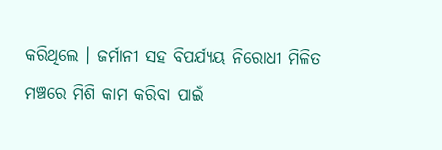କରିଥିଲେ । ଜର୍ମାନୀ ସହ ବିପର୍ଯ୍ୟୟ ନିରୋଧୀ ମିଳିତ ମଞ୍ଚରେ ମିଶି କାମ କରିବା ପାଇଁ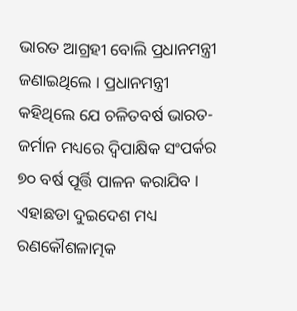ଭାରତ ଆଗ୍ରହୀ ବୋଲି ପ୍ରଧାନମନ୍ତ୍ରୀ ଜଣାଇଥିଲେ । ପ୍ରଧାନମନ୍ତ୍ରୀ କହିଥିଲେ ଯେ ଚଳିତବର୍ଷ ଭାରତ-ଜର୍ମାନ ମଧ୍ୟରେ ଦ୍ୱିପାକ୍ଷିକ ସଂପର୍କର ୭୦ ବର୍ଷ ପୂର୍ତ୍ତି ପାଳନ କରାଯିବ । ଏହାଛଡା ଦୁଇଦେଶ ମଧ୍ୟ ରଣକୌଶଳାତ୍ମକ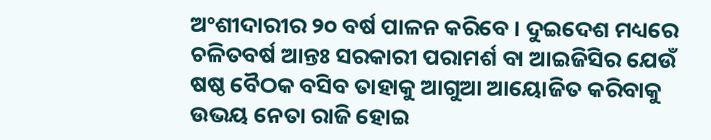ଅଂଶୀଦାରୀର ୨୦ ବର୍ଷ ପାଳନ କରିବେ । ଦୁଇଦେଶ ମଧ୍ୟରେ ଚଳିତବର୍ଷ ଆନ୍ତଃ ସରକାରୀ ପରାମର୍ଶ ବା ଆଇଜିସିର ଯେଉଁ ଷଷ୍ଠ ବୈଠକ ବସିବ ତାହାକୁ ଆଗୁଆ ଆୟୋଜିତ କରିବାକୁ ଉଭୟ ନେତା ରାଜି ହୋଇ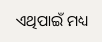ଏଥିପାଇଁ ମଧ୍ୟ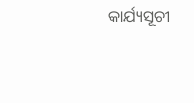କାର୍ଯ୍ୟସୂଚୀ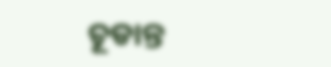ଚୂଡାନ୍ତ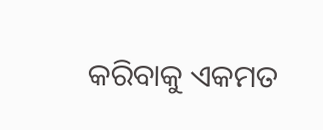କରିବାକୁ ଏକମତ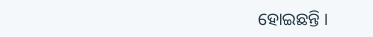ହୋଇଛନ୍ତି ।